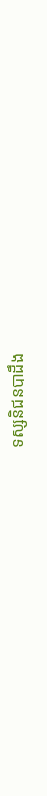ទស្សនិជនបាដឹង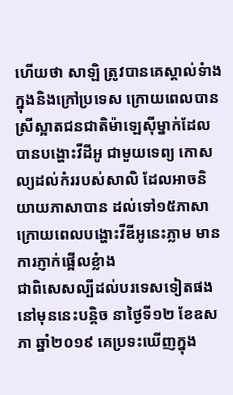ហើយថា សាឡិ ត្រូវបានគេស្គាល់ទំាងក្នុងនិងក្រៅប្រទេស ក្រោយពេលបាន ស្រីស្អាតជនជាតិម៉ាឡេស៊ីម្នាក់ដែលបានបង្ហោះវីដីអូ ជាមួយទេព្យ កោសល្យដល់កំររបស់សាលិ ដែលអាចនិយាយភាសាបាន ដល់ទៅ១៥ភាសា ក្រោយពេលបង្ហោះវីឌីអូនេះភ្លាម មានការភ្ញាក់ផ្អើលខ្លំាង
ជាពិសេសល្បីដល់បរទេសទៀតផងនៅមុននេះបន្តិច នាថ្ងៃទី១២ ខែឧសភា ឆ្នាំ២០១៩ គេប្រទះឃើញក្នុង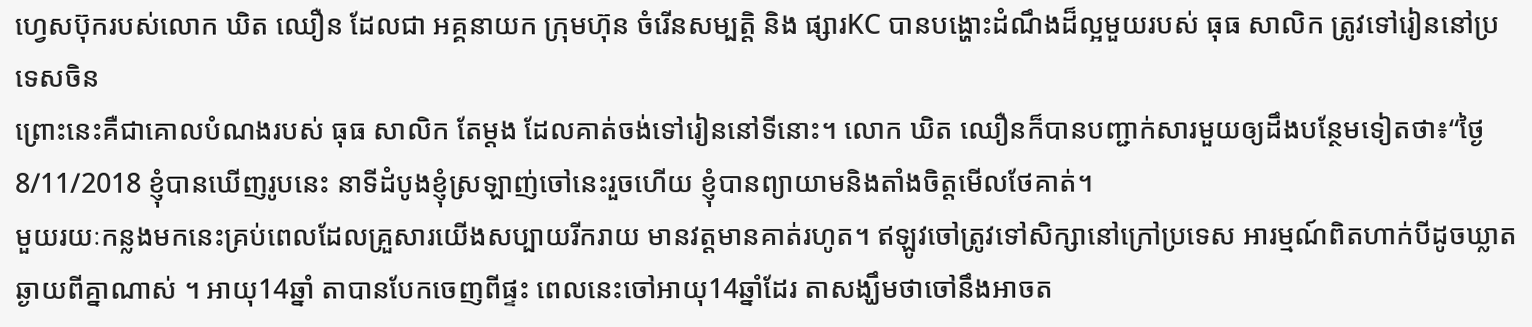ហ្វេសប៊ុករបស់លោក ឃិត ឈឿន ដែលជា អគ្គនាយក ក្រុមហ៊ុន ចំរើនសម្បត្តិ និង ផ្សារKC បានបង្ហោះដំណឹងដ៏ល្អមួយរបស់ ធុធ សាលិក ត្រូវទៅរៀននៅប្រទេសចិន
ព្រោះនេះគឺជាគោលបំណងរបស់ ធុធ សាលិក តែម្តង ដែលគាត់ចង់ទៅរៀននៅទីនោះ។ លោក ឃិត ឈឿនក៏បានបញ្ជាក់សារមួយឲ្យដឹងបន្ថែមទៀតថា៖“ថ្ងៃ8/11/2018 ខ្ញុំបានឃើញរូបនេះ នាទីដំបូងខ្ញុំស្រឡាញ់ចៅនេះរួចហើយ ខ្ញុំបានព្យាយាមនិងតាំងចិត្តមើលថែគាត់។
មួយរយៈកន្លងមកនេះគ្រប់ពេលដែលគ្រួសារយើងសប្បាយរីករាយ មានវត្តមានគាត់រហូត។ ឥឡូវចៅត្រូវទៅសិក្សានៅក្រៅប្រទេស អារម្មណ៍ពិតហាក់បីដូចឃ្លាតឆ្ងាយពីគ្នាណាស់ ។ អាយុ14ឆ្នាំ តាបានបែកចេញពីផ្ទះ ពេលនេះចៅអាយុ14ឆ្នាំដែរ តាសង្ឃឹមថាចៅនឹងអាចត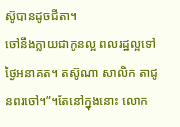ស៊ូបានដូចជីតា។
ចៅនឹងក្លាយជាកូនល្អ ពលរដ្ឋល្អទៅថ្ងៃអនាគត។ តស៊ូណា សាលិក តាជូនពរចៅ។”។តែនៅក្នុងនោះ លោក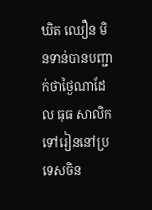ឃិត ឈឿន មិនទាន់បានបញ្ជាក់ថាថ្ងៃណាដែល ធុធ សាលិក ទៅរៀននៅប្រទេសចិន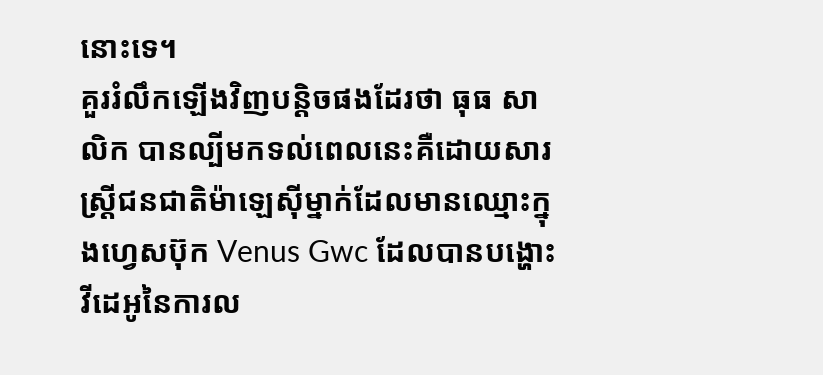នោះទេ។
គួររំលឹកឡើងវិញបន្តិចផងដែរថា ធុធ សាលិក បានល្បីមកទល់ពេលនេះគឺដោយសារស្ត្រីជនជាតិម៉ាឡេស៊ីម្នាក់ដែលមានឈ្មោះក្នុងហ្វេសប៊ុក Venus Gwc ដែលបានបង្ហោះវីដេអូនៃការល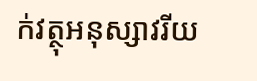ក់វត្ថុអនុស្សាវរីយ